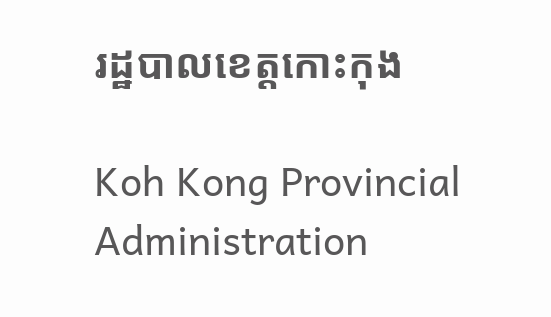រដ្ឋបាលខេត្តកោះកុង

Koh Kong Provincial Administration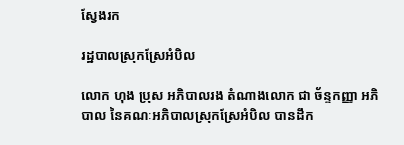ស្វែងរក

រដ្ឋបាលស្រុកស្រែអំបិល

លោក ហុង ប្រុស អភិបាលរង តំណាងលោក ជា ច័ន្ទកញ្ញា អភិបាល នៃគណៈអភិបាលស្រុកស្រែអំបិល បានដឹក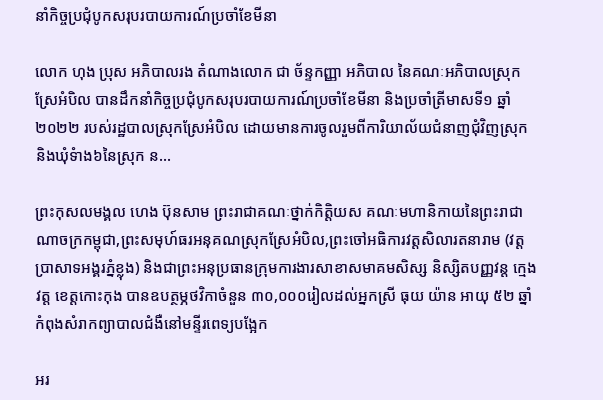នាំកិច្ចប្រជុំបូកសរុបរបាយការណ៍ប្រចាំខែមីនា

លោក ហុង ប្រុស អភិបាលរង តំណាងលោក ជា ច័ន្ទកញ្ញា អភិបាល នៃគណៈអភិបាលស្រុកស្រែអំបិល បានដឹកនាំកិច្ចប្រជុំបូកសរុបរបាយការណ៍ប្រចាំខែមីនា និងប្រចាំត្រីមាសទី១ ឆ្នាំ២០២២ របស់រដ្ឋបាលស្រុកស្រែអំបិល ដោយមានការចូលរួមពីការិយាល័យជំនាញជុំវិញស្រុក និងឃុំទំាង៦នៃស្រុក ន...

ព្រះកុសលមង្គល ហេង ប៊ុនសាម ព្រះរាជាគណៈថ្នាក់កិត្តិយស គណៈមហានិកាយនៃព្រះរាជាណាចក្រកម្ពុជា,ព្រះសមុហ៍ធរអនុគណស្រុកស្រែអំបិល,ព្រះចៅអធិការវត្តសិលារតនារាម (វត្តប្រាសាទអង្គរភ្នំខ្លុង) និងជាព្រះអនុប្រធានក្រុមការងារសាខាសមាគមសិស្ស និស្សិតបញ្ញវន្ត ក្មេងវត្ត ខេត្តកោះកុង បានឧបត្ថម្ភថវិកាចំនួន ៣០,០០០រៀលដល់អ្នកស្រី ធុយ យ៉ាន អាយុ ៥២ ឆ្នាំ កំពុងសំរាកព្យាបាលជំងឺនៅមន្ទីរពេទ្យបង្អែក

អរ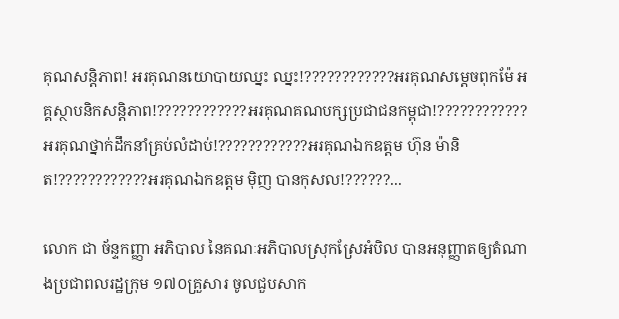គុណសន្តិភាព! អរគុណនយោបាយឈ្នះ ឈ្នះ!????????????អរគុណសម្តេចពុកម៉ែ អគ្គស្ថាបនិកសន្តិភាព!????????????អរគុណគណបក្សប្រជាជនកម្ពុជា!????????????អរគុណថ្នាក់ដឹកនាំគ្រប់លំដាប់!????????????អរគុណឯកឧត្ដម ហ៊ុន ម៉ានិត!????????????អរគុណឯកឧត្តម មុិញ បានកុសល!??????...

លោក ជា ច័ន្ទកញ្ញា អភិបាល នៃគណៈអភិបាលស្រុកស្រែអំបិល បានអនុញ្ញាតឲ្យតំណាងប្រជាពលរដ្ឋក្រុម ១៧០គ្រួសារ ចូលជួបសាក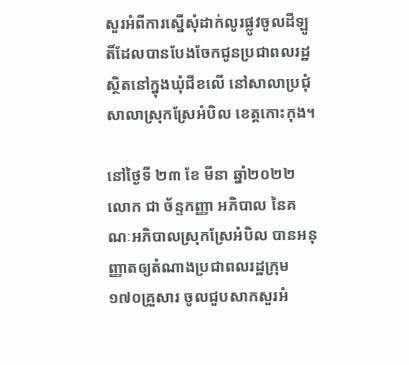សួរអំពីការស្នើសុំដាក់លូរផ្លូវចូលដីឡូតិ៍ដែលបានបែងចែកជូនប្រជាពលរដ្ឋ ស្ថិតនៅក្នុងឃុំជីខលើ នៅសាលាប្រជុំសាលាស្រុកស្រែអំបិល ខេត្តកោះកុង។

នៅថ្ងៃទី ២៣ ខែ មីនា ឆ្នាំ២០២២ លោក ជា ច័ន្ទកញ្ញា អភិបាល នៃគណៈអភិបាលស្រុកស្រែអំបិល បានអនុញ្ញាតឲ្យតំណាងប្រជាពលរដ្ឋក្រុម ១៧០គ្រួសារ ចូលជួបសាកសួរអំ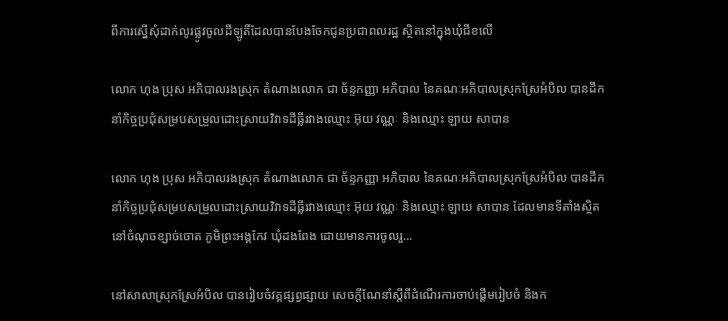ពីការស្នើសុំដាក់លូរផ្លូវចូលដីឡូតិ៍ដែលបានបែងចែកជូនប្រជាពលរដ្ឋ ស្ថិតនៅក្នុងឃុំជីខលើ

លោក ហុង ប្រុស អភិបាលរងស្រុក តំណាងលោក ជា ច័ន្ទកញ្ញា អភិបាល នៃគណៈអភិបាលស្រុកស្រែអំបិល បានដឹកនាំកិច្ចប្រជុំសម្របសម្រួលដោះស្រាយវិវាទដីធ្លីរវាងឈ្មោះ អ៊ុយ វណ្ណៈ និងឈ្មោះ ឡាយ សាបាន

លោក ហុង ប្រុស អភិបាលរងស្រុក តំណាងលោក ជា ច័ន្ទកញ្ញា អភិបាល នៃគណៈអភិបាលស្រុកស្រែអំបិល បានដឹកនាំកិច្ចប្រជុំសម្របសម្រួលដោះស្រាយវិវាទដីធ្លីរវាងឈ្មោះ អ៊ុយ វណ្ណៈ និងឈ្មោះ ឡាយ សាបាន ដែលមានទីតាំងស្ថិតនៅចំណុចខ្សាច់ចោត ភូមិព្រះអង្គកែវ ឃុំដងពែង ដោយមានការចូលរួ...

នៅសាលាស្រុកស្រែអំបិល បានរៀបចំវគ្គផ្សព្វផ្សាយ សេចក្ដីណែនាំស្ដីពីដំណើរការចាប់ផ្ដើមរៀបចំ និងក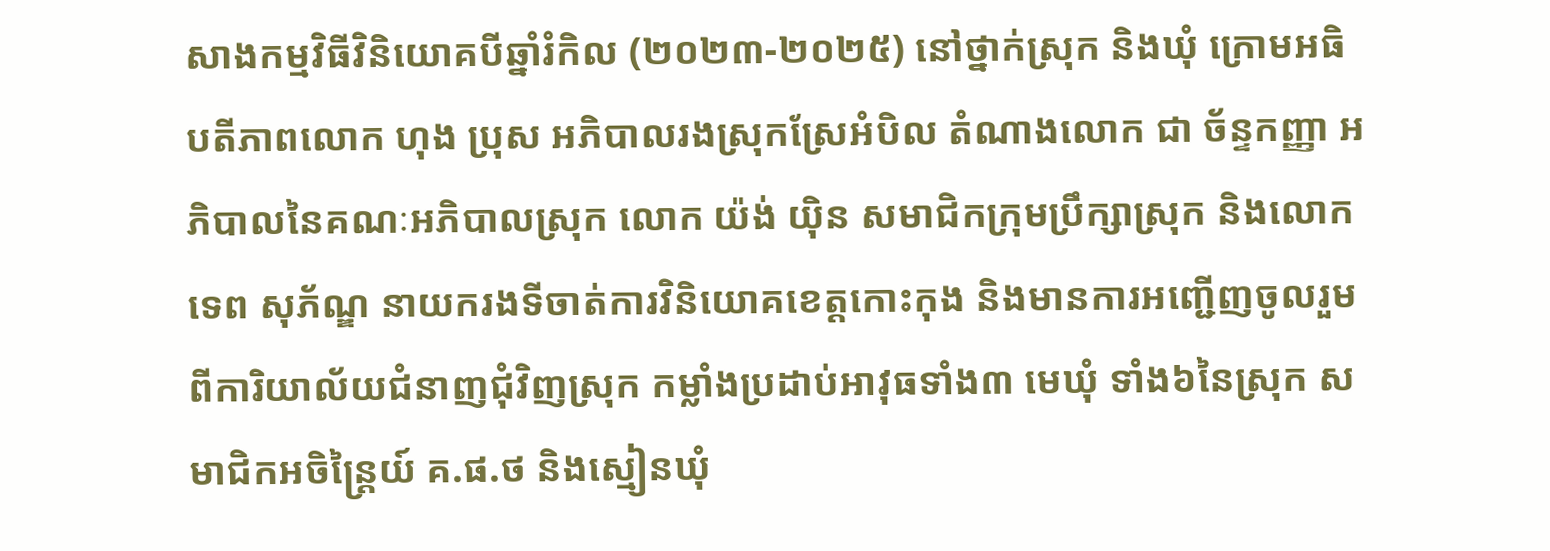សាងកម្មវិធីវិនិយោគបីឆ្នាំរំកិល (២០២៣-២០២៥) នៅថ្នាក់ស្រុក និងឃុំ ក្រោមអធិបតីភាពលោក ហុង ប្រុស អភិបាលរងស្រុកស្រែអំបិល តំណាងលោក ជា ច័ន្ទកញ្ញា អភិបាលនៃគណៈអភិបាលស្រុក លោក យ៉ង់ យ៉ិន សមាជិកក្រុមប្រឹក្សាស្រុក និងលោក ទេព សុភ័ណ្ឌ នាយករងទីចាត់ការវិនិយោគខេត្តកោះកុង និងមានការអញ្ជើញចូលរួមពីការិយាល័យជំនាញជុំវិញស្រុក កម្លាំងប្រដាប់អាវុធទាំង៣ មេឃុំ ទាំង៦នៃស្រុក សមាជិកអចិន្ត្រៃយ៍ គ.ផ.ថ និងស្មៀនឃុំ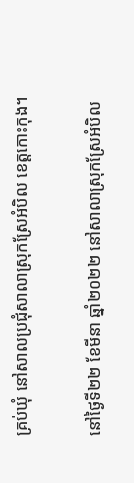គ្រប់ឃុំ នៅសាលប្រជុំសាលាស្រុកស្រែអំបិល ខេត្តកោះកុង។

នៅថ្ងៃទី២២ ខែមីនា ឆ្នាំ២០២២ នៅសាលាស្រុកស្រែអំបិល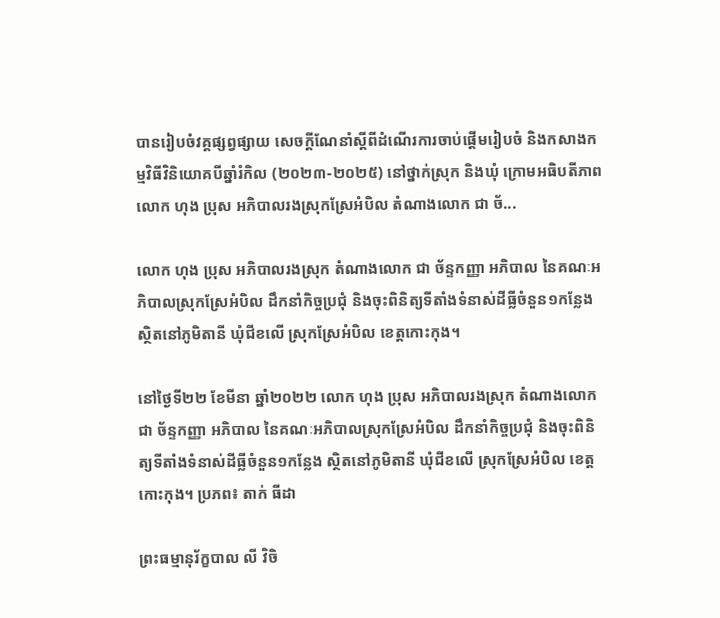បានរៀបចំវគ្គផ្សព្វផ្សាយ សេចក្ដីណែនាំស្ដីពីដំណើរការចាប់ផ្ដើមរៀបចំ និងកសាងកម្មវិធីវិនិយោគបីឆ្នាំរំកិល (២០២៣-២០២៥) នៅថ្នាក់ស្រុក និងឃុំ ក្រោមអធិបតីភាពលោក ហុង ប្រុស អភិបាលរងស្រុកស្រែអំបិល តំណាងលោក ជា ច័...

លោក ហុង ប្រុស អភិបាលរងស្រុក តំណាងលោក ជា ច័ន្ទកញ្ញា អភិបាល នៃគណៈអភិបាលស្រុកស្រែអំបិល ដឹកនាំកិច្ចប្រជុំ និងចុះពិនិត្យទីតាំងទំនាស់ដីធ្លីចំនួន១កន្លែង ស្ថិតនៅភូមិតានី ឃុំជីខលើ ស្រុកស្រែអំបិល ខេត្តកោះកុង។

នៅថ្ងៃទី២២ ខែមីនា ឆ្នាំ២០២២ លោក ហុង ប្រុស អភិបាលរងស្រុក តំណាងលោក ជា ច័ន្ទកញ្ញា អភិបាល នៃគណៈអភិបាលស្រុកស្រែអំបិល ដឹកនាំកិច្ចប្រជុំ និងចុះពិនិត្យទីតាំងទំនាស់ដីធ្លីចំនួន១កន្លែង ស្ថិតនៅភូមិតានី ឃុំជីខលើ ស្រុកស្រែអំបិល ខេត្តកោះកុង។ ប្រភព៖ តាក់ ធីដា

ព្រះធម្មានុរ័ក្ខបាល លី វិចិ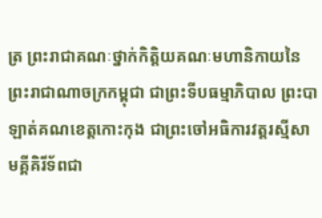ត្រ ព្រះរាជាគណៈថ្នាក់កិត្តិយគណៈមហានិកាយនៃព្រះរាជាណាចក្រកម្ពុជា ជាព្រះទីបធម្មាភិបាល ព្រះបាឡាត់គណខេត្តកោះកុង ជាព្រះចៅអធិការវត្តរស្មីសាមគ្គីគិរីទ័ពជា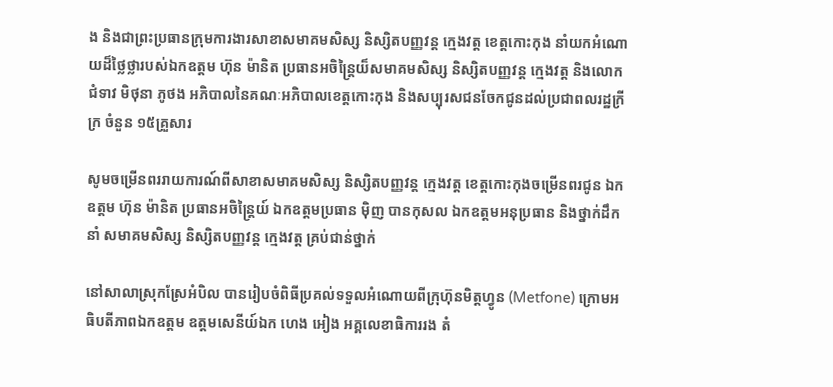ង និងជាព្រះប្រធានក្រុមការងារសាខាសមាគមសិស្ស និស្សិតបញ្ញវន្ត ក្មេងវត្ត ខេត្តកោះកុង នាំយកអំណោយដ៏ថ្លៃថ្លារបស់ឯកឧត្តម ហ៊ុន ម៉ានិត ប្រធានអចិន្ត្រៃយ៏សមាគមសិស្ស និស្សិតបញ្ញវន្ត ក្មេងវត្ត និងលោកជំទាវ មិថុនា ភូថង អភិបាលនៃគណៈអភិបាលខេត្តកោះកុង និងសប្បុរសជនចែកជូនដល់ប្រជាពលរដ្ឋក្រីក្រ ចំនួន ១៥គ្រួសារ

សូមចម្រើនពររាយការណ៍ពីសាខាសមាគមសិស្ស និស្សិតបញ្ញវន្ត ក្មេងវត្ត ខេត្តកោះកុងចម្រើនពរជូន ឯកឧត្ដម ហ៊ុន ម៉ានិត ប្រធានអចិន្ត្រៃយ៍ ឯកឧត្តមប្រធាន មុិញ បានកុសល ឯកឧត្ដមអនុប្រធាន និងថ្នាក់ដឹកនាំ សមាគមសិស្ស និស្សិតបញ្ញវន្ត ក្មេងវត្ត គ្រប់ជាន់ថ្នាក់

នៅសាលាស្រុកស្រែអំបិល បានរៀបចំពិធីប្រគល់ទទួលអំណោយពីក្រុហ៊ុនមិត្តហ្វូន (Metfone) ក្រោមអធិបតីភាពឯកឧត្តម ឧត្តមសេនីយ៍ឯក ហេង អៀង អគ្គលេខាធិការរង តំ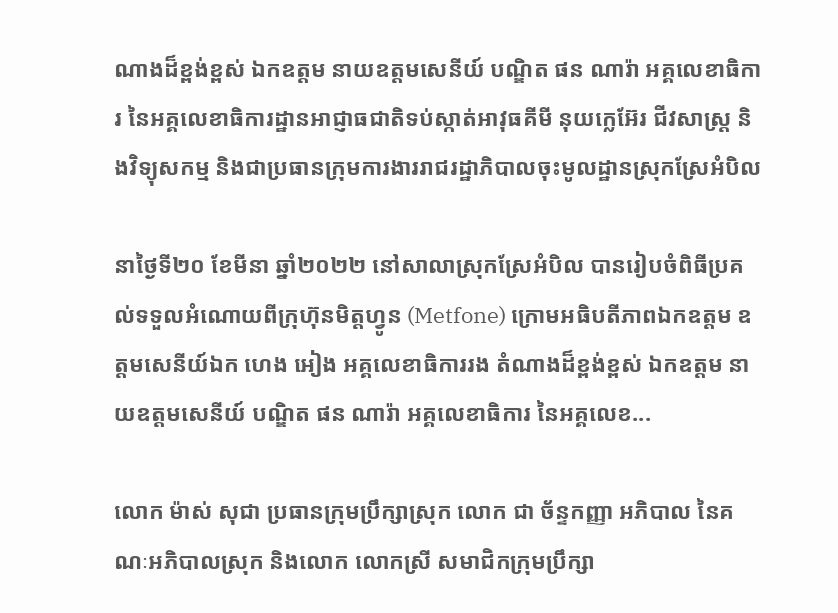ណាងដ៏ខ្ពង់ខ្ពស់ ឯកឧត្តម នាយឧត្តមសេនីយ៍ បណ្ឌិត ផន ណារ៉ា អគ្គលេខាធិការ នៃអគ្គលេខាធិការដ្ឋានអាជ្ញាធជាតិទប់ស្កាត់អាវុធគីមី នុយក្លេអ៊ែរ ជីវសាស្ត្រ និងវិទ្យុសកម្ម និងជាប្រធានក្រុមការងាររាជរដ្ឋាភិបាលចុះមូលដ្ឋានស្រុកស្រែអំបិល

នាថ្ងៃទី២០ ខែមីនា ឆ្នាំ២០២២ នៅសាលាស្រុកស្រែអំបិល បានរៀបចំពិធីប្រគល់ទទួលអំណោយពីក្រុហ៊ុនមិត្តហ្វូន (Metfone) ក្រោមអធិបតីភាពឯកឧត្តម ឧត្តមសេនីយ៍ឯក ហេង អៀង អគ្គលេខាធិការរង តំណាងដ៏ខ្ពង់ខ្ពស់ ឯកឧត្តម នាយឧត្តមសេនីយ៍ បណ្ឌិត ផន ណារ៉ា អគ្គលេខាធិការ នៃអគ្គលេខ...

លោក ម៉ាស់ សុជា ប្រធានក្រុមប្រឹក្សាស្រុក លោក ជា ច័ន្ទកញ្ញា អភិបាល នៃគណៈអភិបាលស្រុក និងលោក លោកស្រី សមាជិកក្រុមប្រឹក្សា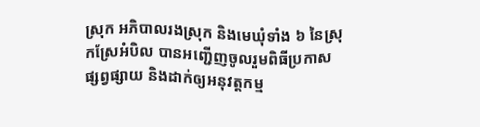ស្រុក អភិបាលរងស្រុក និងមេឃុំទាំង ៦ នៃស្រុកស្រែអំបិល បានអញ្ជើញចូលរួមពិធីប្រកាសផ្សព្វផ្សាយ និងដាក់ឲ្យអនុវត្តកម្ម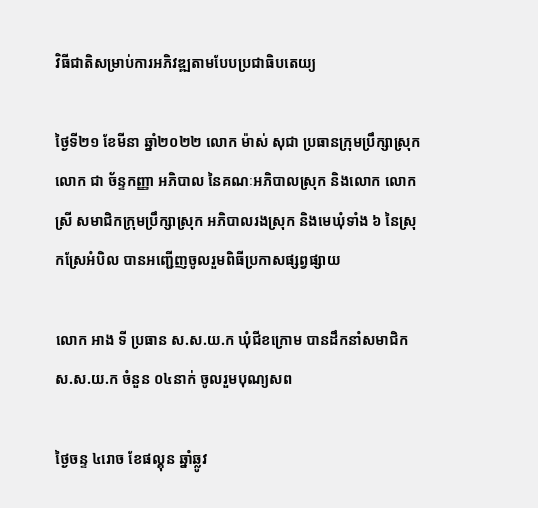វិធីជាតិសម្រាប់ការអភិវឌ្ឍតាមបែបប្រជាធិបតេយ្យ

ថ្ងៃទី២១ ខែមីនា ឆ្នាំ២០២២ លោក ម៉ាស់ សុជា ប្រធានក្រុមប្រឹក្សាស្រុក លោក ជា ច័ន្ទកញ្ញា អភិបាល នៃគណៈអភិបាលស្រុក និងលោក លោកស្រី សមាជិកក្រុមប្រឹក្សាស្រុក អភិបាលរងស្រុក និងមេឃុំទាំង ៦ នៃស្រុកស្រែអំបិល បានអញ្ជើញចូលរួមពិធីប្រកាសផ្សព្វផ្សាយ

លោក អាង ទី ប្រធាន ស.ស.យ.ក ឃុំជីខក្រោម បានដឹកនាំសមាជិក ស.ស.យ.ក ចំនួន ០៤នាក់ ចូលរួមបុណ្យសព

ថ្ងៃចន្ទ ៤រោច ខែផល្គុន ឆ្នាំឆ្លូវ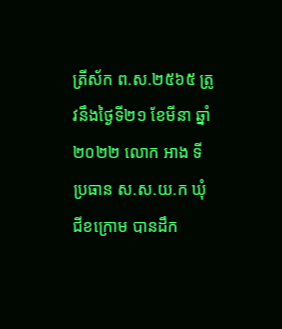ត្រីស័ក ព.ស.២៥៦៥ ត្រូវនឹងថ្ងៃទី២១ ខែមីនា ឆ្នាំ២០២២ លោក អាង ទី ប្រធាន ស.ស.យ.ក ឃុំជីខក្រោម បានដឹក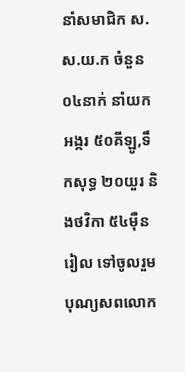នាំសមាជិក ស.ស.យ.ក ចំនួន ០៤នាក់ នាំយកអង្ករ ៥០គីឡូ,ទឹកសុទ្ធ ២០យួរ និងថវិកា ៥៤ម៉ឺនរៀល ទៅចូលរួមបុណ្យសពលោក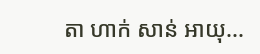តា ហាក់ សាន់ អាយុ...